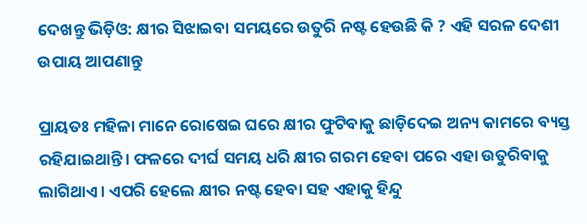ଦେଖନ୍ତୁ ଭିଡ଼ିଓ: କ୍ଷୀର ସିଝାଇବା ସମୟରେ ଉତୁରି ନଷ୍ଟ ହେଉଛି କି ? ଏହି ସରଳ ଦେଶୀ ଉପାୟ ଆପଣାନ୍ତୁ

ପ୍ରାୟତଃ ମହିଳା ମାନେ ରୋଷେଇ ଘରେ କ୍ଷୀର ଫୁଟିବାକୁ ଛାଡ଼ିଦେଇ ଅନ୍ୟ କାମରେ ବ୍ୟସ୍ତ ରହିଯାଇଥାନ୍ତି। ଫଳରେ ଦୀର୍ଘ ସମୟ ଧରି କ୍ଷୀର ଗରମ ହେବା ପରେ ଏହା ଉତୁରିବାକୁ ଲାଗିଥାଏ। ଏପରି ହେଲେ କ୍ଷୀର ନଷ୍ଟ ହେବା ସହ ଏହାକୁ ହିନ୍ଦୁ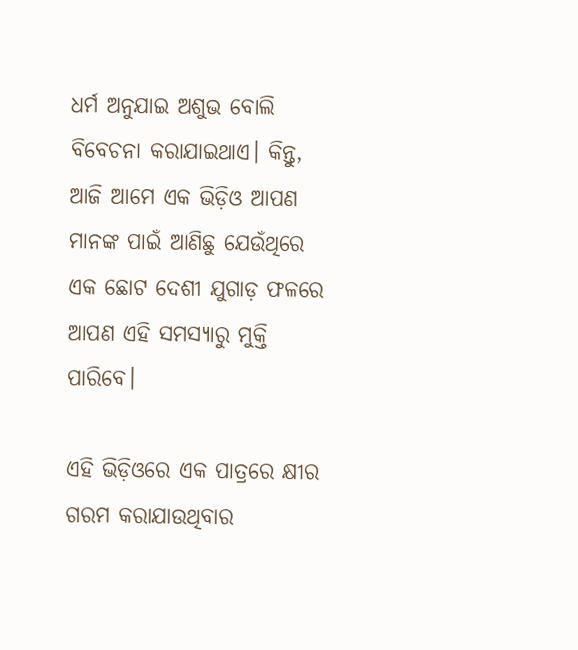ଧର୍ମ ଅନୁଯାଇ ଅଶୁଭ ବୋଲି ବିବେଚନା କରାଯାଇଥାଏ। କିନ୍ତୁ, ଆଜି ଆମେ ଏକ ଭିଡ଼ିଓ ଆପଣ ମାନଙ୍କ ପାଇଁ ଆଣିଛୁ ଯେଉଁଥିରେ ଏକ ଛୋଟ ଦେଶୀ ଯୁଗାଡ଼ ଫଳରେ ଆପଣ ଏହି ସମସ୍ୟାରୁ ମୁକ୍ତି ପାରିବେ।

ଏହି ଭିଡ଼ିଓରେ ଏକ ପାତ୍ରରେ କ୍ଷୀର ଗରମ କରାଯାଉଥିବାର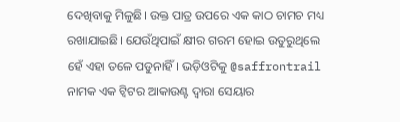ଦେଖିବାକୁ ମିଳୁଛି। ଉକ୍ତ ପାତ୍ର ଉପରେ ଏକ କାଠ ଚାମଚ ମଧ୍ୟ ରଖାଯାଇଛି। ଯେଉଁଥିପାଇଁ କ୍ଷୀର ଗରମ ହୋଇ ଉତୁରୁଥିଲେ ହେଁ ଏହା ତଳେ ପଡୁନାହିଁ। ଭଡ଼ିଓଟିକୁ @saffrontrail ନାମକ ଏକ ଟ୍ୱିଟର ଆକାଉଣ୍ଟ ଦ୍ୱାରା ସେୟାର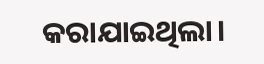କରାଯାଇଥିଲା।